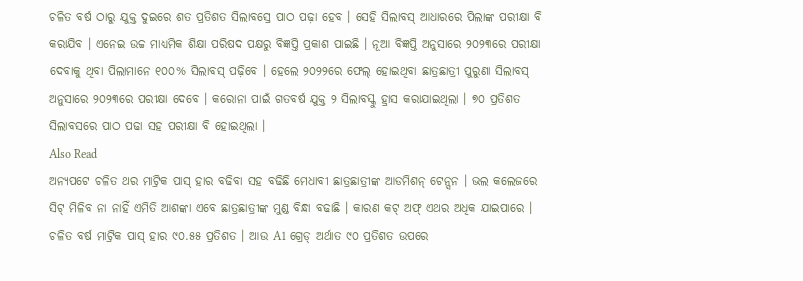ଚଳିତ ବର୍ଷ ଠାରୁ ଯୁକ୍ତ ଦୁଇରେ ଶତ ପ୍ରତିଶତ ସିଲାବସ୍ରେ ପାଠ ପଢ଼ା ହେବ । ସେହି ସିଲାବସ୍ ଆଧାରରେ ପିଲାଙ୍କ ପରୀକ୍ଷା ବି କରାଯିବ । ଏନେଇ ଉଚ୍ଚ ମାଧ୍ୟମିକ ଶିକ୍ଷା ପରିଷଦ ପକ୍ଷରୁ ବିଜ୍ଞପ୍ତି ପ୍ରକାଶ ପାଇଛି । ନୂଆ ବିଜ୍ଞପ୍ତି ଅନୁସାରେ ୨୦୨୩ରେ ପରୀକ୍ଷା ଦେବାକୁ ଥିବା ପିଲାମାନେ ୧୦୦% ସିଲାବସ୍ ପଢ଼ିବେ । ହେଲେ ୨୦୨୨ରେ ଫେଲ୍ ହୋଇଥିବା ଛାତ୍ରଛାତ୍ରୀ ପୁରୁଣା ସିଲାବସ୍ ଅନୁସାରେ ୨୦୨୩ରେ ପରୀକ୍ଷା ଦେବେ । କରୋନା ପାଇଁ ଗତବର୍ଷ ଯୁକ୍ତ ୨ ସିଲାବସ୍କୁ ହ୍ରାସ କରାଯାଇଥିଲା । ୭୦ ପ୍ରତିଶତ ସିଲାବସରେ ପାଠ ପଢା ସହ ପରୀକ୍ଷା ବି ହୋଇଥିଲା ।
Also Read
ଅନ୍ୟପଟେ ଚଳିତ ଥର ମାଟ୍ରିକ ପାସ୍ ହାର ବଢିବା ସହ ବଢିଛି ମେଧାବୀ ଛାତ୍ରଛାତ୍ରୀଙ୍କ ଆଡମିଶନ୍ ଟେନ୍ସନ । ଭଲ କଲେଜରେ ସିଟ୍ ମିଳିବ ନା ନାହିଁ ଏମିତି ଆଶଙ୍କା ଏବେ ଛାତ୍ରଛାତ୍ରୀଙ୍କ ମୁଣ୍ଡ ବିନ୍ଧା ବଢାଛି । କାରଣ କଟ୍ ଅଫ୍ ଏଥର ଅଧିକ ଯାଇପାରେ । ଚଳିତ ବର୍ଷ ମାଟ୍ରିକ ପାସ୍ ହାର ୯୦.୫୫ ପ୍ରତିଶତ । ଆଉ A1 ଗ୍ରେଡ୍ ଅର୍ଥାତ ୯୦ ପ୍ରତିଶତ ଉପରେ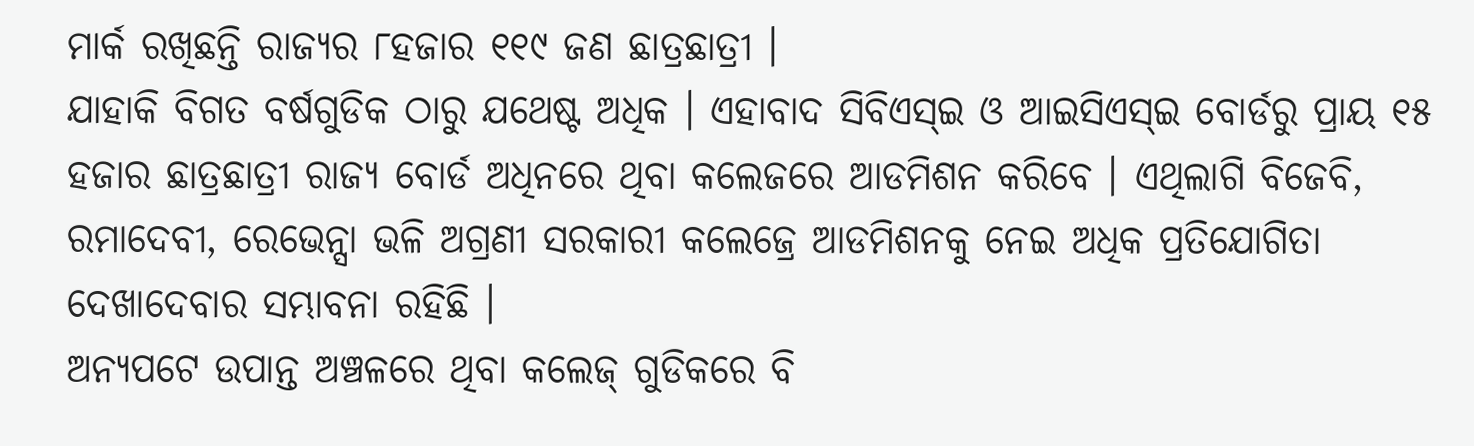ମାର୍କ ରଖିଛନ୍ତି ରାଜ୍ୟର ୮ହଜାର ୧୧୯ ଜଣ ଛାତ୍ରଛାତ୍ରୀ ।
ଯାହାକି ବିଗତ ବର୍ଷଗୁଡିକ ଠାରୁ ଯଥେଷ୍ଟ ଅଧିକ । ଏହାବାଦ ସିବିଏସ୍ଇ ଓ ଆଇସିଏସ୍ଇ ବୋର୍ଡରୁ ପ୍ରାୟ ୧୫ ହଜାର ଛାତ୍ରଛାତ୍ରୀ ରାଜ୍ୟ ବୋର୍ଡ ଅଧିନରେ ଥିବା କଲେଜରେ ଆଡମିଶନ କରିବେ । ଏଥିଲାଗି ବିଜେବି, ରମାଦେବୀ, ରେଭେନ୍ସା ଭଳି ଅଗ୍ରଣୀ ସରକାରୀ କଲେଜ୍ରେ ଆଡମିଶନକୁ ନେଇ ଅଧିକ ପ୍ରତିଯୋଗିତା ଦେଖାଦେବାର ସମ୍ଭାବନା ରହିଛି ।
ଅନ୍ୟପଟେ ଉପାନ୍ତ ଅଞ୍ଚଳରେ ଥିବା କଲେଜ୍ ଗୁଡିକରେ ବି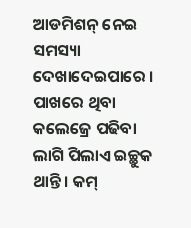ଆଡମିଶନ୍ ନେଇ ସମସ୍ୟା ଦେଖାଦେଇପାରେ । ପାଖରେ ଥିବା କଲେଜ୍ରେ ପଢିବା ଲାଗି ପିଲାଏ ଇଚ୍ଛୁକ ଥାନ୍ତି । କମ୍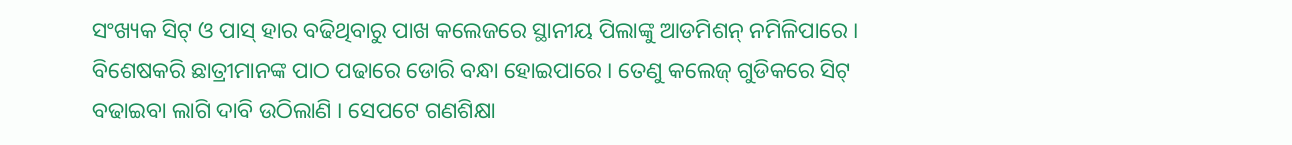ସଂଖ୍ୟକ ସିଟ୍ ଓ ପାସ୍ ହାର ବଢିଥିବାରୁ ପାଖ କଲେଜରେ ସ୍ଥାନୀୟ ପିଲାଙ୍କୁ ଆଡମିଶନ୍ ନମିଳିପାରେ । ବିଶେଷକରି ଛାତ୍ରୀମାନଙ୍କ ପାଠ ପଢାରେ ଡୋରି ବନ୍ଧା ହୋଇପାରେ । ତେଣୁ କଲେଜ୍ ଗୁଡିକରେ ସିଟ୍ ବଢାଇବା ଲାଗି ଦାବି ଉଠିଲାଣି । ସେପଟେ ଗଣଶିକ୍ଷା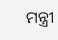ମନ୍ତ୍ରୀ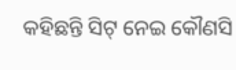କହିଛନ୍ତି ସିଟ୍ ନେଇ କୌଣସି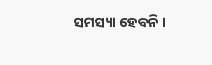ସମସ୍ୟା ହେବନି ।